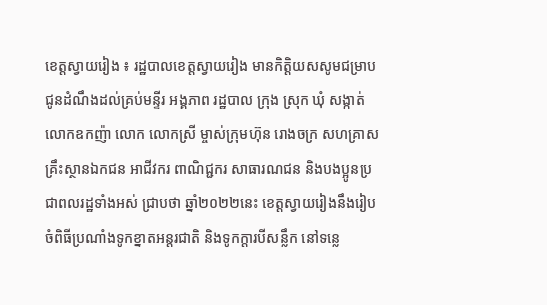ខេត្តស្វាយរៀង ៖ រដ្ឋបាលខេត្តស្វាយរៀង មានកិត្តិយសសូមជម្រាបជូនដំណឹងដល់គ្រប់មន្ទីរ អង្គភាព រដ្ឋបាល ក្រុង ស្រុក ឃុំ សង្កាត់ លោកឧកញ៉ា លោក លោកស្រី ម្ចាស់ក្រុមហ៊ុន រោងចក្រ សហគ្រាស គ្រឹះស្ថានឯកជន អាជីវករ ពាណិជ្ជករ សាធារណជន និងបងប្អូនប្រជាពលរដ្ឋទាំងអស់ ជ្រាបថា ឆ្នាំ២០២២នេះ ខេត្តស្វាយរៀងនឹងរៀបចំពិធីប្រណាំងទូកខ្នាតអន្តរជាតិ និងទូកក្តារបីសន្លឹក នៅទន្លេ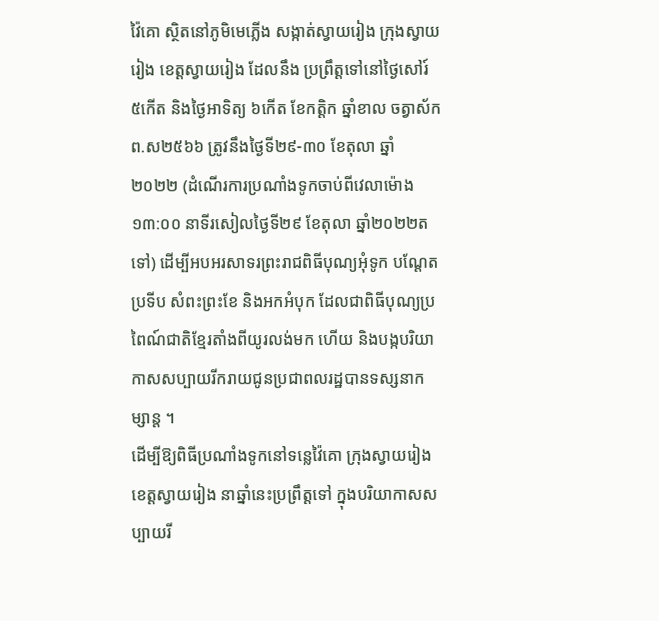វ៉ៃគោ ស្ថិតនៅភូមិមេភ្លើង សង្កាត់ស្វាយរៀង ក្រុងស្វាយរៀង ខេត្តស្វាយរៀង ដែលនឹង ប្រព្រឹត្តទៅនៅថ្ងៃសៅរ៍ ៥កើត និងថ្ងៃអាទិត្យ ៦កើត ខែកត្តិក ឆ្នាំខាល ចត្វាស័ក ព.ស២៥៦៦ ត្រូវនឹងថ្ងៃទី២៩-៣០ ខែតុលា ឆ្នាំ២០២២ (ដំណើរការប្រណាំងទូកចាប់ពីវេលាម៉ោង ១៣:០០ នាទីរសៀលថ្ងៃទី២៩ ខែតុលា ឆ្នាំ២០២២តទៅ) ដើម្បីអបអរសាទរព្រះរាជពិធីបុណ្យអុំទូក បណ្តែតប្រទីប សំពះព្រះខែ និងអកអំបុក ដែលជាពិធីបុណ្យប្រពៃណ៍ជាតិខ្មែរតាំងពីយូរលង់មក ហើយ និងបង្កបរិយាកាសសប្បាយរីករាយជូនប្រជាពលរដ្ឋបានទស្សនាកម្សាន្ត ។
ដើម្បីឱ្យពិធីប្រណាំងទូកនៅទន្លេវ៉ៃគោ ក្រុងស្វាយរៀង ខេត្តស្វាយរៀង នាឆ្នាំនេះប្រព្រឹត្តទៅ ក្នុងបរិយាកាសសប្បាយរី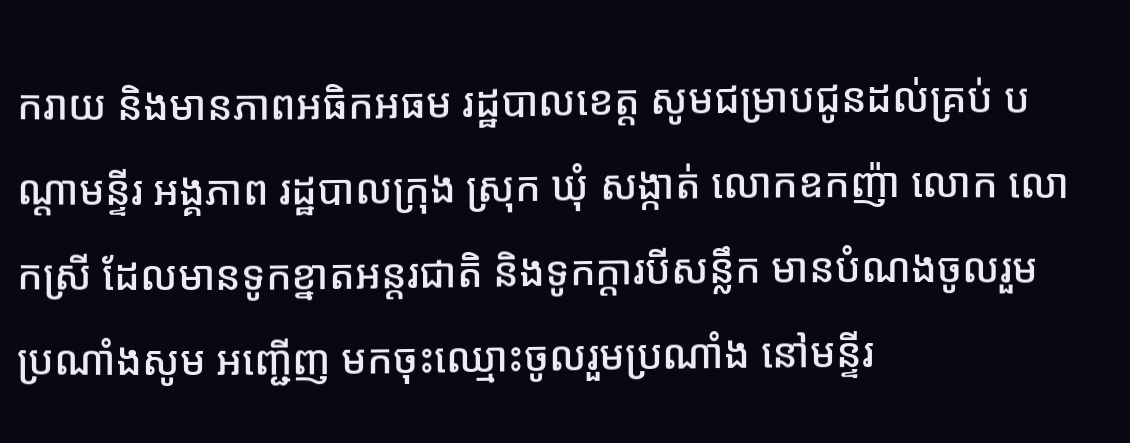ករាយ និងមានភាពអធិកអធម រដ្ឋបាលខេត្ត សូមជម្រាបជូនដល់គ្រប់ បណ្តាមន្ទីរ អង្គភាព រដ្ឋបាលក្រុង ស្រុក ឃុំ សង្កាត់ លោកឧកញ៉ា លោក លោកស្រី ដែលមានទូកខ្នាតអន្តរជាតិ និងទូកក្តារបីសន្លឹក មានបំណងចូលរួមប្រណាំងសូម អញ្ជើញ មកចុះឈ្មោះចូលរួមប្រណាំង នៅមន្ទីរ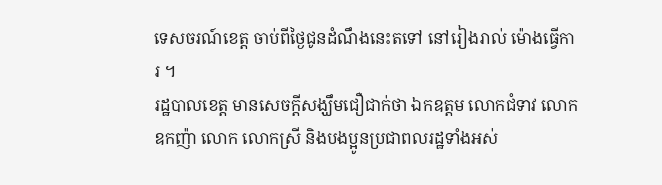ទេសចរណ៍ខេត្ត ចាប់ពីថ្ងៃជូនដំណឹងនេះតទៅ នៅរៀងរាល់ ម៉ោងធ្វើការ ។
រដ្ឋបាលខេត្ត មានសេចក្តីសង្ឃឹមជឿជាក់ថា ឯកឧត្តម លោកជំទាវ លោកឧកញ៉ា លោក លោកស្រី និងបងប្អូនប្រជាពលរដ្ឋទាំងអស់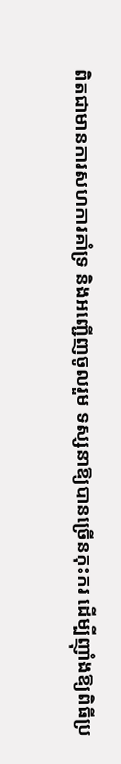ពិតជាមានការសហការគាំទ្រ និងអញ្ជើញចូលរួម ទស្សនាឱ្យបានច្រើនកុះករ ដើម្បីញ៉ាំងឱ្យពិធីប្រ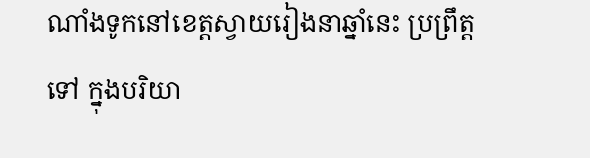ណាំងទូកនៅខេត្តស្វាយរៀងនាឆ្នាំនេះ ប្រព្រឹត្តទៅ ក្នុងបរិយា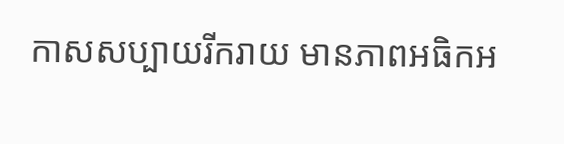កាសសប្បាយរីករាយ មានភាពអធិកអ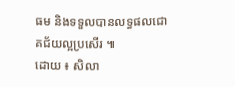ធម និងទទួលបានលទ្ធផលជោគជ័យល្អប្រសើរ ៕
ដោយ ៖ សិលា